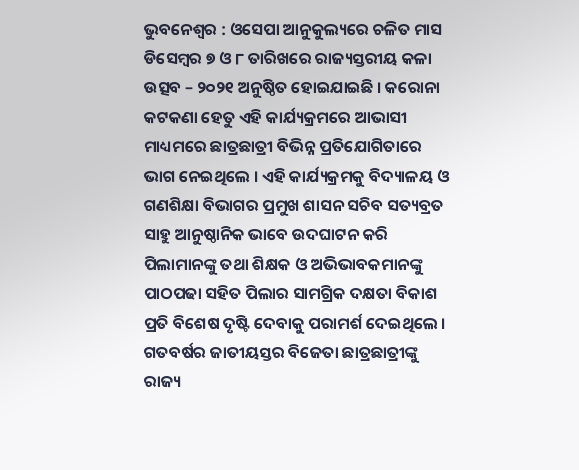ଭୁବନେଶ୍ୱର : ଓସେପା ଆନୁକୁଲ୍ୟରେ ଚଳିତ ମାସ ଡିସେମ୍ବର ୭ ଓ ୮ ତାରିଖରେ ରାଜ୍ୟସ୍ତରୀୟ କଳା ଉତ୍ସବ – ୨୦୨୧ ଅନୁଷ୍ଠିତ ହୋଇଯାଇଛି । କରୋନା କଟକଣା ହେତୁ ଏହି କାର୍ଯ୍ୟକ୍ରମରେ ଆଭାସୀ ମାଧ୍ୟମରେ ଛାତ୍ରଛାତ୍ରୀ ବିଭିନ୍ନ ପ୍ରତିଯୋଗିତାରେ ଭାଗ ନେଇଥିଲେ । ଏହି କାର୍ଯ୍ୟକ୍ରମକୁ ବିଦ୍ୟାଳୟ ଓ ଗଣଶିକ୍ଷା ବିଭାଗର ପ୍ରମୁଖ ଶାସନ ସଚିବ ସତ୍ୟବ୍ରତ ସାହୁ ଆନୁଷ୍ଠାନିକ ଭାବେ ଉଦଘାଟନ କରି ପିଲାମାନଙ୍କୁ ତଥା ଶିକ୍ଷକ ଓ ଅଭିଭାବକମାନଙ୍କୁ ପାଠପଢା ସହିତ ପିଲାର ସାମଗ୍ରିକ ଦକ୍ଷତା ବିକାଶ ପ୍ରତି ବିଶେଷ ଦୃଷ୍ଟି ଦେବାକୁ ପରାମର୍ଶ ଦେଇଥିଲେ ।
ଗତବର୍ଷର ଜାତୀୟସ୍ତର ବିଜେତା ଛାତ୍ରଛାତ୍ରୀଙ୍କୁ ରାଜ୍ୟ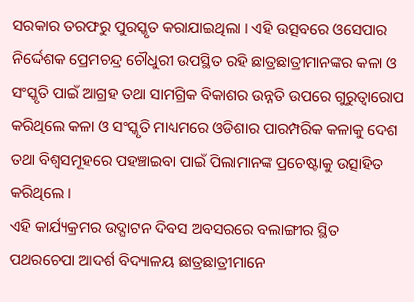ସରକାର ତରଫରୁ ପୁରସ୍କୃତ କରାଯାଇଥିଲା । ଏହି ଉତ୍ସବରେ ଓସେପାର ନିର୍ଦ୍ଦେଶକ ପ୍ରେମଚନ୍ଦ୍ର ଚୌଧୁରୀ ଉପସ୍ଥିତ ରହି ଛାତ୍ରଛାତ୍ରୀମାନଙ୍କର କଳା ଓ ସଂସ୍କୃତି ପାଇଁ ଆଗ୍ରହ ତଥା ସାମଗ୍ରିକ ବିକାଶର ଉନ୍ନତି ଉପରେ ଗୁରୁତ୍ୱାରୋପ କରିଥିଲେ କଳା ଓ ସଂସ୍କୃତି ମାଧ୍ୟମରେ ଓଡିଶାର ପାରମ୍ପରିକ କଳାକୁ ଦେଶ ତଥା ବିଶ୍ଵସମୂହରେ ପହଞ୍ଚାଇବା ପାଇଁ ପିଲାମାନଙ୍କ ପ୍ରଚେଷ୍ଟାକୁ ଉତ୍ସାହିତ କରିଥିଲେ ।
ଏହି କାର୍ଯ୍ୟକ୍ରମର ଉଦ୍ଘାଟନ ଦିବସ ଅବସରରେ ବଲାଙ୍ଗୀର ସ୍ଥିତ ପଥରଚେପା ଆଦର୍ଶ ବିଦ୍ୟାଳୟ ଛାତ୍ରଛାତ୍ରୀମାନେ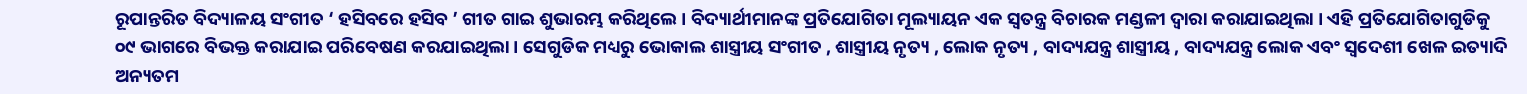ରୂପାନ୍ତରିତ ବିଦ୍ୟାଳୟ ସଂଗୀତ ‘ ହସିବରେ ହସିବ ’ ଗୀତ ଗାଇ ଶୁଭାରମ୍ଭ କରିଥିଲେ । ବିଦ୍ୟାର୍ଥୀମାନଙ୍କ ପ୍ରତିଯୋଗିତା ମୂଲ୍ୟାୟନ ଏକ ସ୍ଵତନ୍ତ୍ର ବିଚାରକ ମଣ୍ଡଳୀ ଦ୍ଵାରା କରାଯାଇଥିଲା । ଏହି ପ୍ରତିଯୋଗିତାଗୁଡିକୁ ୦୯ ଭାଗରେ ବିଭକ୍ତ କରାଯାଇ ପରିବେଷଣ କରଯାଇଥିଲା । ସେଗୁଡିକ ମଧ୍ୟରୁ ଭୋକାଲ ଶାସ୍ତ୍ରୀୟ ସଂଗୀତ , ଶାସ୍ତ୍ରୀୟ ନୃତ୍ୟ , ଲୋକ ନୃତ୍ୟ , ବାଦ୍ୟଯନ୍ତ୍ର ଶାସ୍ତ୍ରୀୟ , ବାଦ୍ୟଯନ୍ତ୍ର ଲୋକ ଏବଂ ସ୍ଵଦେଶୀ ଖେଳ ଇତ୍ୟାଦି ଅନ୍ୟତମ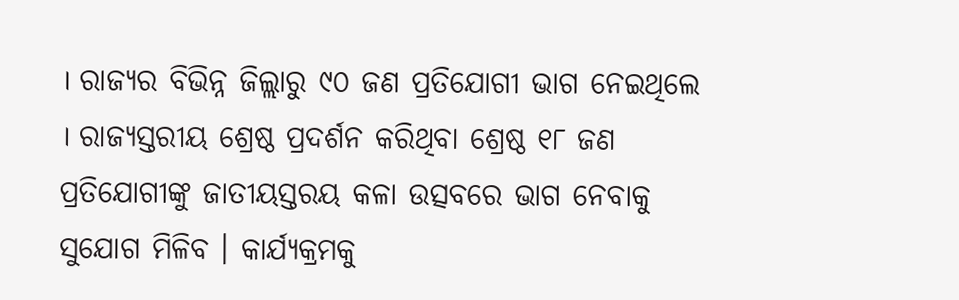। ରାଜ୍ୟର ବିଭିନ୍ନ ଜିଲ୍ଲାରୁ ୯୦ ଜଣ ପ୍ରତିଯୋଗୀ ଭାଗ ନେଇଥିଲେ । ରାଜ୍ୟସ୍ତରୀୟ ଶ୍ରେଷ୍ଠ ପ୍ରଦର୍ଶନ କରିଥିବା ଶ୍ରେଷ୍ଠ ୧୮ ଜଣ ପ୍ରତିଯୋଗୀଙ୍କୁ ଜାତୀୟସ୍ତରୟ କଳା ଉତ୍ସବରେ ଭାଗ ନେବାକୁ ସୁଯୋଗ ମିଳିବ । କାର୍ଯ୍ୟକ୍ରମକୁ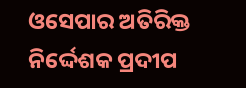ଓସେପାର ଅତିରିକ୍ତ ନିର୍ଦ୍ଦେଶକ ପ୍ରଦୀପ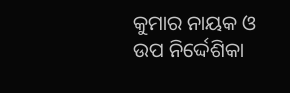କୁମାର ନାୟକ ଓ ଉପ ନିର୍ଦ୍ଦେଶିକା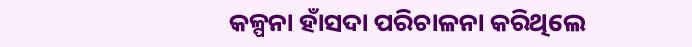କଳ୍ପନା ହାଁସଦା ପରିଚାଳନା କରିଥିଲେ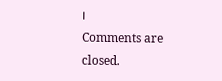।
Comments are closed.